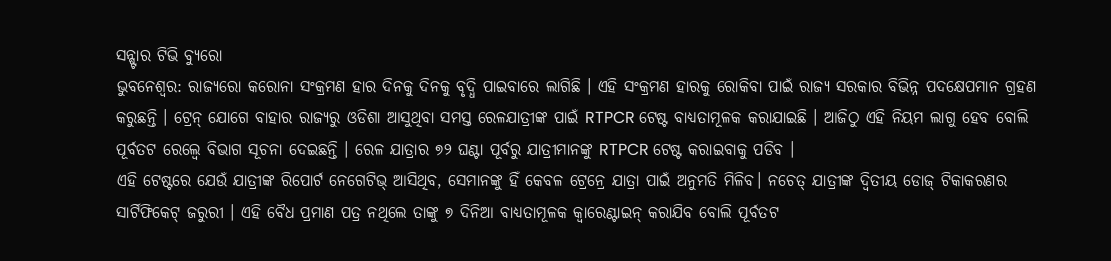ସନ୍ଷ୍ଟାର ଟିଭି ବ୍ୟୁରୋ
ଭୁବନେଶ୍ୱର: ରାଜ୍ୟରୋ କରୋନା ସଂକ୍ରମଣ ହାର ଦିନକୁ ଦିନକୁ ବୃଦ୍ଧି ପାଇବାରେ ଲାଗିଛି । ଏହି ସଂକ୍ରମଣ ହାରକୁ ରୋକିବା ପାଇଁ ରାଜ୍ୟ ସରକାର ବିଭିନ୍ନ ପଦକ୍ଷେପମାନ ଗ୍ରହଣ କରୁଛନ୍ତି । ଟ୍ରେନ୍ ଯୋଗେ ବାହାର ରାଜ୍ୟରୁ ଓଡିଶା ଆସୁଥିବା ସମସ୍ତ ରେଳଯାତ୍ରୀଙ୍କ ପାଇଁ RTPCR ଟେଷ୍ଟ ବାଧ୍ୟତାମୂଳକ କରାଯାଇଛି । ଆଜିଠୁ ଏହି ନିୟମ ଲାଗୁ ହେବ ବୋଲି ପୂର୍ବତଟ ରେଲ୍ୱେ ବିଭାଗ ସୂଚନା ଦେଇଛନ୍ତି । ରେଳ ଯାତ୍ରାର ୭୨ ଘଣ୍ଟା ପୂର୍ବରୁ ଯାତ୍ରୀମାନଙ୍କୁ RTPCR ଟେଷ୍ଟ କରାଇବାକୁ ପଡିବ ।
ଏହି ଟେଷ୍ଟରେ ଯେଉଁ ଯାତ୍ରୀଙ୍କ ରିପୋର୍ଟ ନେଗେଟିଭ୍ ଆସିଥିବ, ସେମାନଙ୍କୁ ହିଁ କେବଳ ଟ୍ରେନ୍ରେ ଯାତ୍ରା ପାଇଁ ଅନୁମତି ମିଳିବ। ନଚେତ୍ ଯାତ୍ରୀଙ୍କ ଦ୍ୱିତୀୟ ଡୋଜ୍ ଟିକାକରଣର ସାର୍ଟିଫିକେଟ୍ ଜରୁରୀ । ଏହି ବୈଧ ପ୍ରମାଣ ପତ୍ର ନଥିଲେ ତାଙ୍କୁ ୭ ଦିନିଆ ବାଧ୍ୟତାମୂଳକ କ୍ୱାରେଣ୍ଟାଇନ୍ କରାଯିବ ବୋଲି ପୂର୍ବତଟ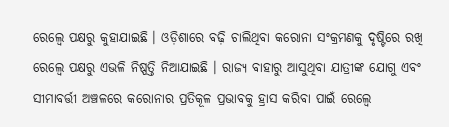ରେଲ୍ୱେ ପକ୍ଷରୁ କୁହାଯାଇଛି । ଓଡ଼ିଶାରେ ବଢ଼ି ଚାଲିଥିବା କରୋନା ସଂକ୍ରମଣକୁ ଦୃଷ୍ଟିରେ ରଖି ରେଲ୍ୱେ ପକ୍ଷରୁ ଏଭଳି ନିଷ୍ପତ୍ତି ନିଆଯାଇଛି । ରାଜ୍ୟ ବାହାରୁ ଆସୁଥିବା ଯାତ୍ରୀଙ୍କ ଯୋଗୁ ଏବଂ ସୀମାବର୍ତ୍ତୀ ଅଞ୍ଚଳରେ କରୋନାର ପ୍ରତିକୂଳ ପ୍ରଭାବକୁ ହ୍ରାସ କରିବା ପାଇଁ ରେଲ୍ୱେ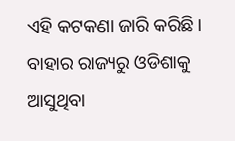ଏହି କଟକଣା ଜାରି କରିଛି। ବାହାର ରାଜ୍ୟରୁ ଓଡିଶାକୁ ଆସୁଥିବା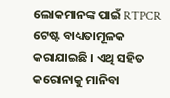ଲୋକମାନଙ୍କ ପାଇଁ RTPCR ଟେଷ୍ଟ ବାଧ୍ୟତାମୂଳକ କରାଯାଇଛି । ଏଥି ସହିତ କରୋନାକୁ ମାନିବା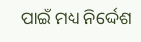ପାଇଁ ମଧ୍ୟ ନିର୍ଦ୍ଦେଶ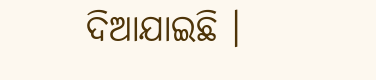ଦିଆଯାଇଛି ।